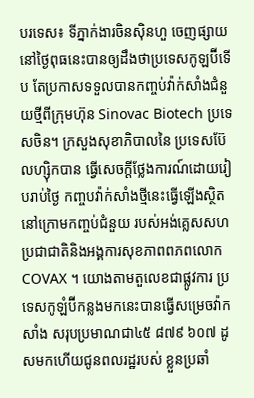បរទេស៖ ទីភ្នាក់ងារចិនស៊ិនហួ ចេញផ្សាយនៅថ្ងៃពុធនេះបានឲ្យដឹងថាប្រទេសកូឡប៊ីទើប តែប្រកាសទទួលបានកញ្ចប់វ៉ាក់សាំងជំនួយថ្មីពីក្រុមហ៊ុន Sinovac Biotech ប្រទេសចិន។ ក្រសួងសុខាភិបាលនៃ ប្រទេសប៊ែលហ្ស៊ិកបាន ធ្វើសេចក្តីថ្លែងការណ៍ដោយរៀបរាប់ថ្ងៃ កញ្ចបវ៉ាក់សាំងថ្មីនេះធ្វើឡើងស្ថិតនៅក្រោមកញ្ចប់ជំនួយ របស់អង់គ្លេសសហប្រជាជាតិនិងអង្គការសុខភាពពភពលោក COVAX ។ យោងតាមតួលេខជាផ្លូវការ ប្រទេសកូឡំប៊ីកន្លងមកនេះបានធ្វើសម្រេចវ៉ាកសាំង សរុបប្រមាណជា៤៥ ៨៧៩ ៦០៧ ដូសមកហើយជូនពលរដ្ឋរបស់ ខ្លួនប្រឆាំ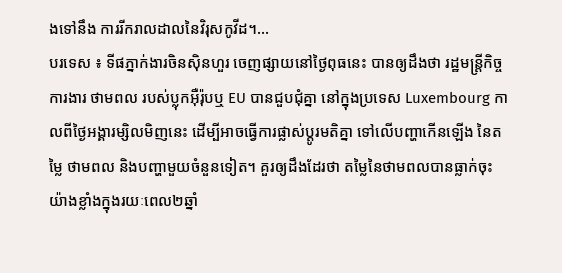ងទៅនឹង ការរីករាលដាលនៃវិរុសកូវីដ។...
បរទេស ៖ ទីផភ្នាក់ងារចិនស៊ិនហួរ ចេញផ្សាយនៅថ្ងៃពុធនេះ បានឲ្យដឹងថា រដ្ឋមន្ត្រីកិច្ចការងារ ថាមពល របស់ប្លុកអ៊ឺរ៉ុបឬ EU បានជួបជុំគ្នា នៅក្នុងប្រទេស Luxembourg កាលពីថ្ងៃអង្គារម្សិលមិញនេះ ដើម្បីអាចធ្វើការផ្លាស់ប្តូរមតិគ្នា ទៅលើបញ្ហាកើនឡើង នៃតម្លៃ ថាមពល និងបញ្ហាមួយចំនួនទៀត។ គួរឲ្យដឹងដែរថា តម្លៃនៃថាមពលបានធ្លាក់ចុះ យ៉ាងខ្លាំងក្នុងរយៈពេល២ឆ្នាំ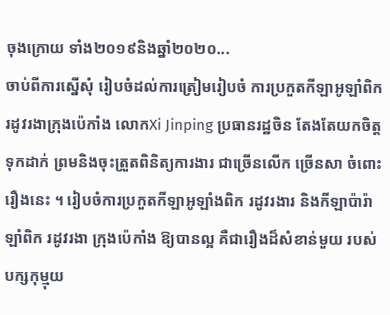ចុងក្រោយ ទាំង២០១៩និងឆ្នាំ២០២០...
ចាប់ពីការស្នើសុំ រៀបចំដល់ការត្រៀមរៀបចំ ការប្រកួតកីឡាអូឡាំពិក រដូវរងាក្រុងប៉េកាំង លោកXi Jinping ប្រធានរដ្ឋចិន តែងតែយកចិត្តទុកដាក់ ព្រមនិងចុះត្រួតពិនិត្យការងារ ជាច្រើនលើក ច្រើនសា ចំពោះរឿងនេះ ។ រៀបចំការប្រកួតកីឡាអូឡាំងពិក រដូវរងារ និងកីឡាប៉ារ៉ាឡាំពិក រដូវរងា ក្រុងប៉េកាំង ឱ្យបានល្អ គឺជារឿងដ៏សំខាន់មួយ របស់បក្សកុម្មុយ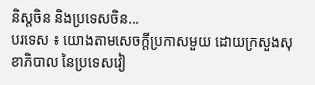និស្តចិន និងប្រទេសចិន...
បរទេស ៖ យោងតាមសេចក្តីប្រកាសមួយ ដោយក្រសួងសុខាភិបាល នៃប្រទេសវៀ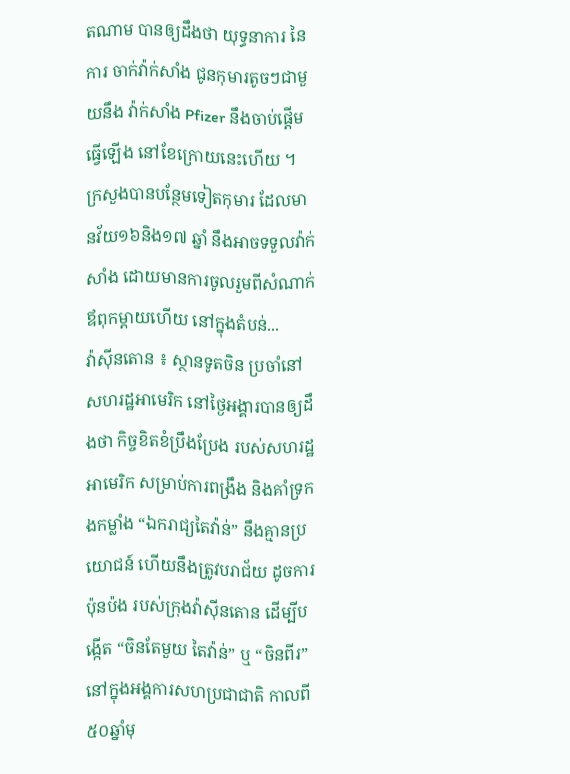តណាម បានឲ្យដឹងថា យុទ្ធនាការ នៃការ ចាក់វ៉ាក់សាំង ជូនកុមារតូចៗជាមួយនឹង វ៉ាក់សាំង Pfizer នឹងចាប់ផ្តើមធ្វើឡើង នៅខែក្រោយនេះហើយ ។ ក្រសួងបានបន្ថែមទៀតកុមារ ដែលមានវ័យ១៦និង១៧ ឆ្នាំ នឹងអាចទទួលវ៉ាក់សាំង ដោយមានការចូលរួមពីសំណាក់ ឪពុកម្តាយហើយ នៅក្នុងតំបន់...
វ៉ាស៊ីនតោន ៖ ស្ថានទូតចិន ប្រចាំនៅសហរដ្ឋអាមេរិក នៅថ្ងៃអង្គារបានឲ្យដឹងថា កិច្ចខិតខំប្រឹងប្រែង របស់សហរដ្ឋអាមេរិក សម្រាប់ការពង្រឹង និងគាំទ្រកងកម្លាំង “ឯករាជ្យតៃវ៉ាន់” នឹងគ្មានប្រយោជន៍ ហើយនឹងត្រូវបរាជ័យ ដូចការប៉ុនប៉ង របស់ក្រុងវ៉ាស៊ីនតោន ដើម្បីបង្កើត “ចិនតែមួយ តៃវ៉ាន់” ឬ “ចិនពីរ” នៅក្នុងអង្គការសហប្រជាជាតិ កាលពី ៥០ឆ្នាំមុ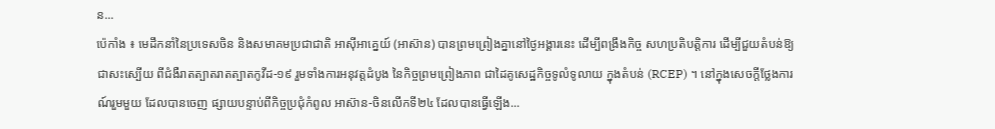ន...
ប៉េកាំង ៖ មេដឹកនាំនៃប្រទេសចិន និងសមាគមប្រជាជាតិ អាស៊ីអាគ្នេយ៍ (អាស៊ាន) បានព្រមព្រៀងគ្នានៅថ្ងៃអង្គារនេះ ដើម្បីពង្រឹងកិច្ច សហប្រតិបត្តិការ ដើម្បីជួយតំបន់ឱ្យជាសះស្បើយ ពីជំងឺរាតត្បាតរាតត្បាតកូវីដ-១៩ រួមទាំងការអនុវត្តដំបូង នៃកិច្ចព្រមព្រៀងភាព ជាដៃគូសេដ្ឋកិច្ចទូលំទូលាយ ក្នុងតំបន់ (RCEP) ។ នៅក្នុងសេចក្តីថ្លែងការណ៍រួមមួយ ដែលបានចេញ ផ្សាយបន្ទាប់ពីកិច្ចប្រជុំកំពូល អាស៊ាន-ចិនលើកទី២៤ ដែលបានធ្វើឡើង...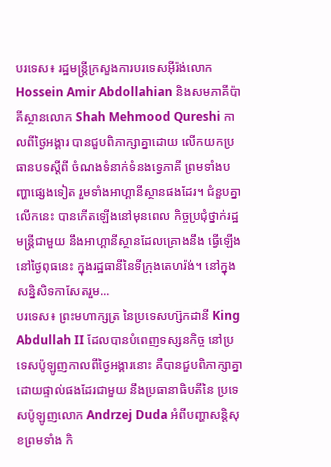បរទេស៖ រដ្ឋមន្ត្រីក្រសួងការបរទេសអ៊ីរ៉ង់លោក Hossein Amir Abdollahian និងសមភាគីប៉ាគីស្ថានលោក Shah Mehmood Qureshi កាលពីថ្ងៃអង្គារ បានជួបពិភាក្សាគ្នាដោយ លើកយកប្រធានបទស្តីពី ចំណងទំនាក់ទំនងទ្វេភាគី ព្រមទាំងបញ្ហាផ្សេងទៀត រួមទាំងអាហ្គានីស្ថានផងដែរ។ ជំនួបគ្នាលើកនេះ បានកើតឡើងនៅមុនពេល កិច្ចប្រជុំថ្នាក់រដ្ឋមន្ត្រីជាមួយ នឹងអាហ្គានីស្ថានដែលគ្រោងនឹង ធ្វើឡើងនៅថ្ងៃពុធនេះ ក្នុងរដ្ឋធានីនៃទីក្រុងតេហរ៉ង់។ នៅក្នុងសន្និសិទកាសែតរួម...
បរទេស៖ ព្រះមហាក្សត្រ នៃប្រទេសហ្ស៊កដានី King Abdullah II ដែលបានបំពេញទស្សនកិច្ច នៅប្រទេសប៉ូឡូញកាលពីថ្ងៃអង្គារនោះ គឺបានជួបពិភាក្សាគ្នា ដោយផ្ទាល់ផងដែរជាមួយ នឹងប្រធានាធិបតីនៃ ប្រទេសប៉ូឡូញលោក Andrzej Duda អំពីបញ្ហាសន្តិសុខព្រមទាំង កិ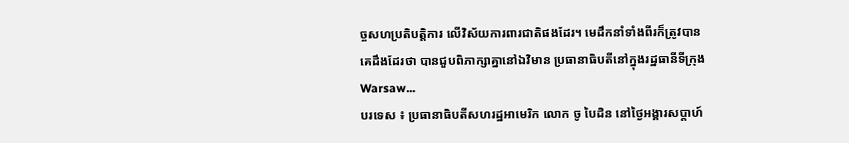ច្ចសហប្រតិបត្តិការ លើវិស័យការពារជាតិផងដែរ។ មេដឹកនាំទាំងពីរក៏ត្រូវបាន គេដឹងដែរថា បានជួបពិភាក្សាគ្នានៅឯវិមាន ប្រធានាធិបតីនៅក្នុងរដ្ឋធានីទីក្រុង Warsaw...
បរទេស ៖ ប្រធានាធិបតីសហរដ្ឋអាមេរិក លោក ចូ បៃដិន នៅថ្ងៃអង្គារសប្ដាហ៍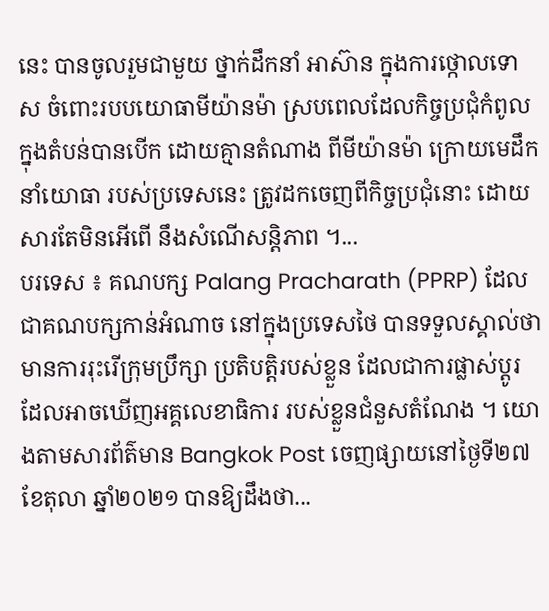នេះ បានចូលរួមជាមួយ ថ្នាក់ដឹកនាំ អាស៊ាន ក្នុងការថ្កោលទោស ចំពោះរបបយោធាមីយ៉ានម៉ា ស្របពេលដែលកិច្ចប្រជុំកំពូល ក្នុងតំបន់បានបើក ដោយគ្មានតំណាង ពីមីយ៉ានម៉ា ក្រោយមេដឹកនាំយោធា របស់ប្រទេសនេះ ត្រូវដកចេញពីកិច្ចប្រជុំនោះ ដោយសារតែមិនអើពើ នឹងសំណើសន្តិភាព ។...
បរទេស ៖ គណបក្ស Palang Pracharath (PPRP) ដែលជាគណបក្សកាន់អំណាច នៅក្នុងប្រទេសថៃ បានទទួលស្គាល់ថា មានការរុះរើក្រុមប្រឹក្សា ប្រតិបត្តិរបស់ខ្លួន ដែលជាការផ្លាស់ប្តូរ ដែលអាចឃើញអគ្គលេខាធិការ របស់ខ្លួនជំនួសតំណែង ។ យោងតាមសារព័ត៌មាន Bangkok Post ចេញផ្សាយនៅថ្ងៃទី២៧ ខែតុលា ឆ្នាំ២០២១ បានឱ្យដឹងថា...